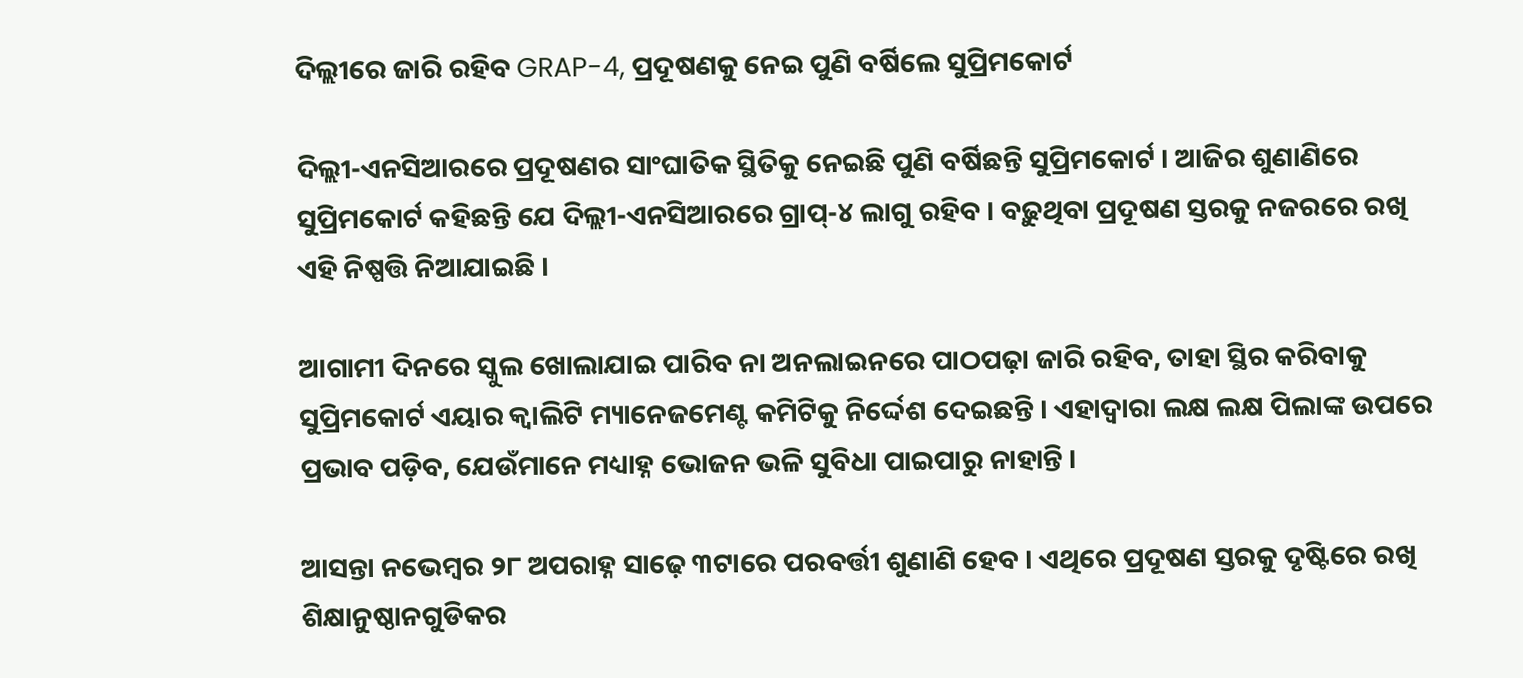ଦିଲ୍ଲୀରେ ଜାରି ରହିବ GRAP-4, ପ୍ରଦୂଷଣକୁ ନେଇ ପୁଣି ବର୍ଷିଲେ ସୁପ୍ରିମକୋର୍ଟ

ଦିଲ୍ଲୀ-ଏନସିଆରରେ ପ୍ରଦୂଷଣର ସାଂଘାତିକ ସ୍ଥିତିକୁ ନେଇଛି ପୁଣି ବର୍ଷିଛନ୍ତି ସୁପ୍ରିମକୋର୍ଟ । ଆଜିର ଶୁଣାଣିରେ ସୁପ୍ରିମକୋର୍ଟ କହିଛନ୍ତି ଯେ ଦିଲ୍ଲୀ-ଏନସିଆରରେ ଗ୍ରାପ୍-୪ ଲାଗୁ ରହିବ । ବଢ଼ୁଥିବା ପ୍ରଦୂଷଣ ସ୍ତରକୁ ନଜରରେ ରଖି ଏହି ନିଷ୍ପତ୍ତି ନିଆଯାଇଛି ।

ଆଗାମୀ ଦିନରେ ସ୍କୁଲ ଖୋଲାଯାଇ ପାରିବ ନା ଅନଲାଇନରେ ପାଠପଢ଼ା ଜାରି ରହିବ, ତାହା ସ୍ଥିର କରିବାକୁ ସୁପ୍ରିମକୋର୍ଟ ଏୟାର କ୍ଵାଲିଟି ମ୍ୟାନେଜମେଣ୍ଟ କମିଟିକୁ ନିର୍ଦ୍ଦେଶ ଦେଇଛନ୍ତି । ଏହାଦ୍ୱାରା ଲକ୍ଷ ଲକ୍ଷ ପିଲାଙ୍କ ଉପରେ ପ୍ରଭାବ ପଡ଼ିବ, ଯେଉଁମାନେ ମଧ୍ୟାହ୍ନ ଭୋଜନ ଭଳି ସୁବିଧା ପାଇପାରୁ ନାହାନ୍ତି ।

ଆସନ୍ତା ନଭେମ୍ବର ୨୮ ଅପରାହ୍ନ ସାଢ଼େ ୩ଟାରେ ପରବର୍ତ୍ତୀ ଶୁଣାଣି ହେବ । ଏଥିରେ ପ୍ରଦୂଷଣ ସ୍ତରକୁ ଦୃଷ୍ଟିରେ ରଖି ଶିକ୍ଷାନୁଷ୍ଠାନଗୁଡିକର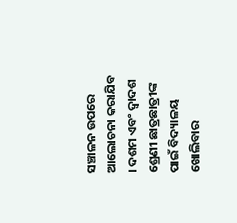ସଞ୍ଚାଳନ ଉପରେ ଆଲୋଚନା କରାଯିବ । ଦଶମ ଏବଂ ଦ୍ୱାଦଶ ଶ୍ରେଣୀ ଛାତ୍ରଛାତ୍ରୀଙ୍କ ପାଇଁ ବିଦ୍ୟାଳୟ ଖୋଲିବାର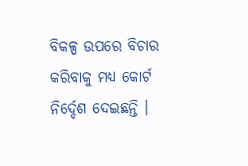ବିକଳ୍ପ ଉପରେ ବିଚାର କରିବାକୁ ମଧ୍ୟ କୋର୍ଟ ନିର୍ଦ୍ଦେଶ ଦେଇଛନ୍ତି ।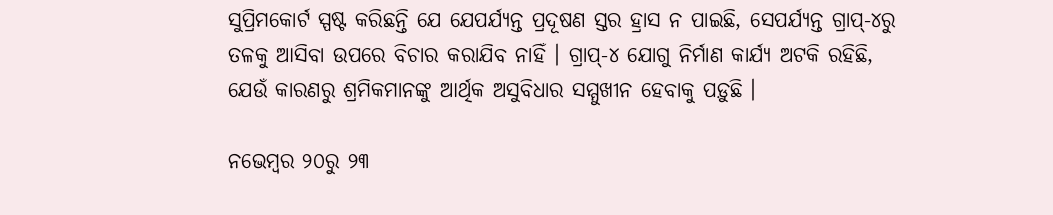ସୁପ୍ରିମକୋର୍ଟ ସ୍ପଷ୍ଟ କରିଛନ୍ତି ଯେ ଯେପର୍ଯ୍ୟନ୍ତ ପ୍ରଦୂଷଣ ସ୍ତର ହ୍ରାସ ନ ପାଇଛି, ସେପର୍ଯ୍ୟନ୍ତ ଗ୍ରାପ୍-୪ରୁ ତଳକୁ ଆସିବା ଉପରେ ବିଚାର କରାଯିବ ନାହିଁ । ଗ୍ରାପ୍-୪ ଯୋଗୁ ନିର୍ମାଣ କାର୍ଯ୍ୟ ଅଟକି ରହିଛି, ଯେଉଁ କାରଣରୁ ଶ୍ରମିକମାନଙ୍କୁ ଆର୍ଥିକ ଅସୁବିଧାର ସମ୍ମୁଖୀନ ହେବାକୁ ପଡ଼ୁଛି ।

ନଭେମ୍ବର ୨୦ରୁ ୨୩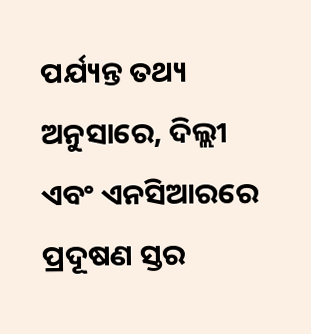ପର୍ଯ୍ୟନ୍ତ ତଥ୍ୟ ଅନୁସାରେ, ଦିଲ୍ଲୀ ଏବଂ ଏନସିଆରରେ ପ୍ରଦୂଷଣ ସ୍ତର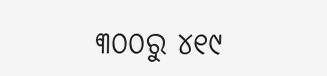୩୦୦ରୁ ୪୧୯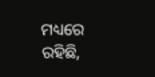ମଧ୍ୟରେ ରହିଛି,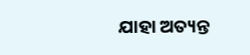ଯାହା ଅତ୍ୟନ୍ତ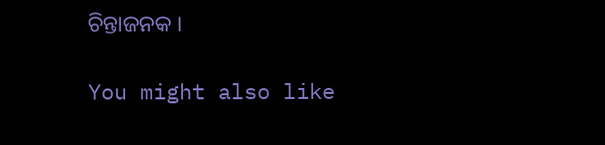ଚିନ୍ତାଜନକ ।

You might also like